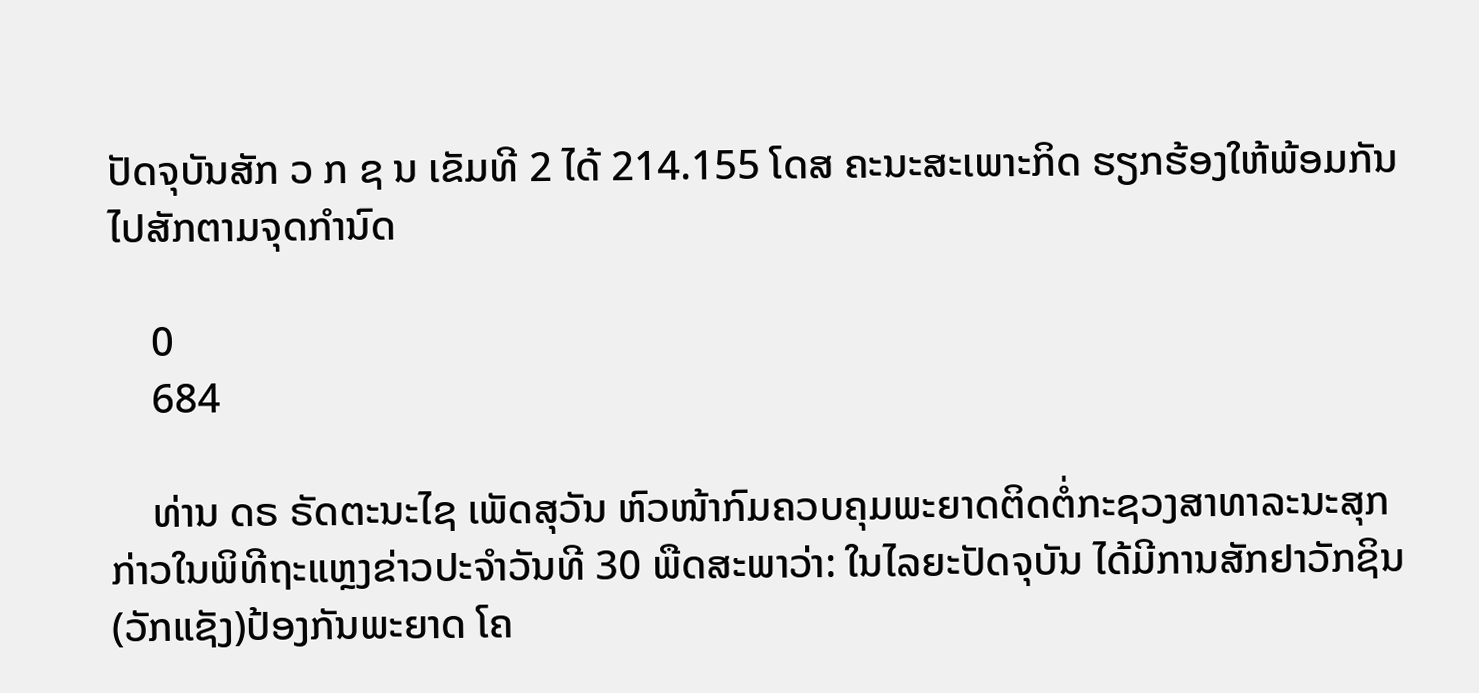ປັດຈຸບັນສັກ ວ ກ ຊ ນ ເຂັມທີ 2 ໄດ້ 214.155 ໂດສ ຄະນະສະເພາະກິດ ຮຽກຮ້ອງໃຫ້ພ້ອມກັນໄປສັກຕາມຈຸດກຳນົດ

    0
    684

    ທ່ານ ດຣ ຣັດຕະນະໄຊ ເພັດສຸວັນ ຫົວໜ້າກົມຄວບຄຸມພະຍາດຕິດຕໍ່ກະຊວງສາທາລະນະສຸກ ກ່າວໃນພິທີຖະແຫຼງຂ່າວປະຈຳວັນທີ 30 ພືດສະພາວ່າ: ໃນໄລຍະປັດຈຸບັນ ໄດ້ມີການສັກຢາວັກຊິນ(ວັກແຊັງ)ປ້ອງກັນພະຍາດ ໂຄ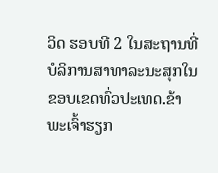ວິດ ຮອບທີ 2 ໃນສະຖານທີ່ບໍລິການສາທາລະນະສຸກໃນຂອບເຂດທົ່ວປະເທດ.ຂ້າພະເຈົ້າຮຽກ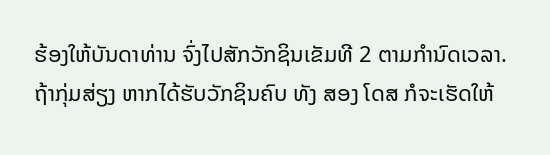ຮ້ອງໃຫ້ບັນດາທ່ານ ຈົ່ງໄປສັກວັກຊິນເຂັມທີ 2 ຕາມກໍານົດເວລາ. ຖ້າກຸ່ມສ່ຽງ ຫາກໄດ້ຮັບວັກຊິນຄົບ ທັງ ສອງ ໂດສ ກໍຈະເຮັດໃຫ້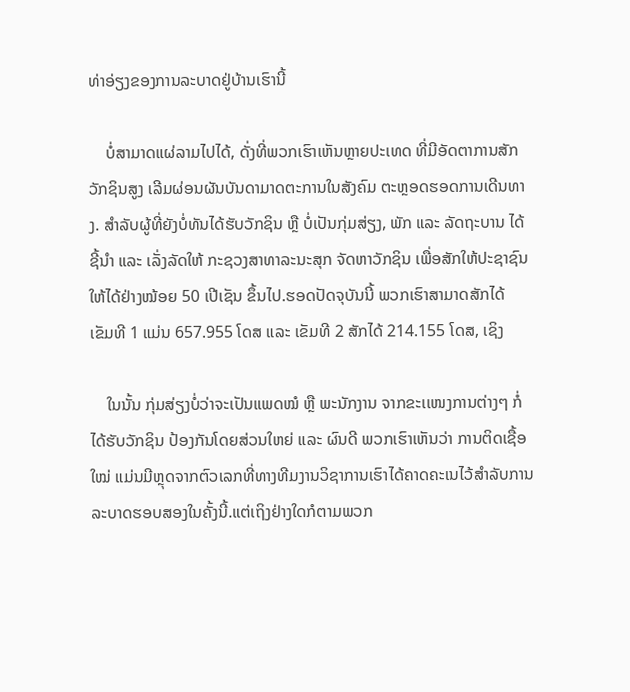ທ່າອ່ຽງຂອງການລະບາດຢູ່ບ້ານເຮົານີ້

    ບໍ່ສາມາດແຜ່ລາມໄປໄດ້, ດັ່ງທີ່ພວກເຮົາເຫັນຫຼາຍປະເທດ ທີ່ມີອັດຕາການສັກວັກຊິນສູງ ເລີມຜ່ອນຜັນບັນດາມາດຕະການໃນສັງຄົມ ຕະຫຼອດຮອດການເດີນທາງ. ສໍາລັບຜູ້ທີ່ຍັງບໍ່ທັນໄດ້ຮັບວັກຊິນ ຫຼື ບໍ່ເປັນກຸ່ມສ່ຽງ, ພັກ ແລະ ລັດຖະບານ ໄດ້ຊີ້ນໍາ ແລະ ເລັ່ງລັດໃຫ້ ກະຊວງສາທາລະນະສຸກ ຈັດຫາວັກຊິນ ເພື່ອສັກໃຫ້ປະຊາຊົນໃຫ້ໄດ້ຢ່າງໝ້ອຍ 50 ເປີເຊັນ ຂຶ້ນໄປ.ຮອດປັດຈຸບັນນີ້ ພວກເຮົາສາມາດສັກໄດ້ ເຂັມທີ 1 ແມ່ນ 657.955 ໂດສ ແລະ ເຂັມທີ 2 ສັກໄດ້ 214.155 ໂດສ, ເຊິງ

    ໃນນັ້ນ ກຸ່ມສ່ຽງບໍ່ວ່າຈະເປັນແພດໝໍ ຫຼື ພະນັກງານ ຈາກຂະເເໜງການຕ່າງໆ ກໍ່ໄດ້ຮັບວັກຊິນ ປ້ອງກັນໂດຍສ່ວນໃຫຍ່ ແລະ ຜົນດີ ພວກເຮົາເຫັນວ່າ ການຕິດເຊື້ອ ໃໝ່ ແມ່ນມີຫຼຸດຈາກຕົວເລກທີ່ທາງທີມງານວິຊາການເຮົາໄດ້ຄາດຄະເນໄວ້ສໍາລັບການລະບາດຮອບສອງໃນຄັ້ງນີ້.ແຕ່ເຖິງຢ່າງໃດກໍຕາມພວກ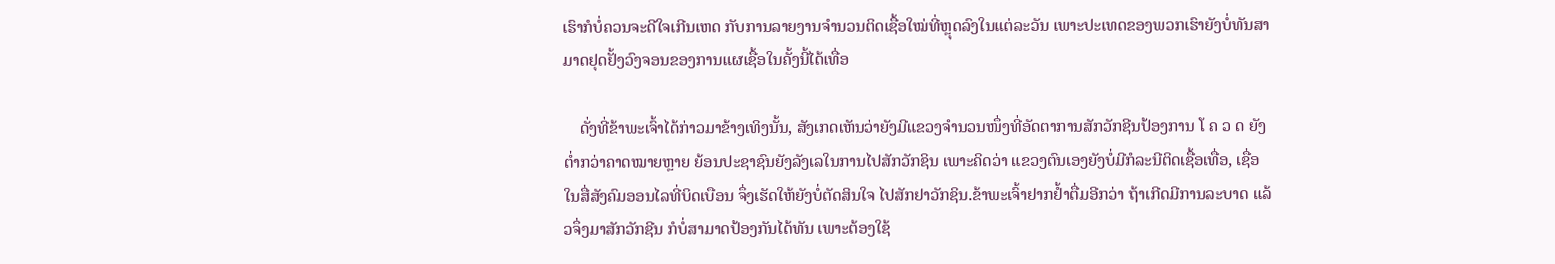ເຮົາກໍບໍ່ຄວນຈະດີໃຈເກີນເຫດ ກັບການລາຍງານຈໍານວນຕິດເຊື້ອໃໝ່ທີ່ຫຼຸດລົງໃນແຕ່ລະວັນ ເພາະປະເທດຂອງພວກເຮົາຍັງບໍ່ທັນສາມາດຢຸດຢັ້ງວົງຈອນຂອງການແຜເຊື້ອໃນຄັ້ງນີ້ໄດ້ເທື່ອ

    ດັ່ງທີ່ຂ້າພະເຈົ້າໄດ້ກ່າວມາຂ້າງເທິງນັ້ນ, ສັງເກດເຫັນວ່າຍັງມີແຂວງຈໍານວນໜຶ່ງທີ່ອັດຕາການສັກວັກຊີນປ້ອງການ ໂ ຄ ວ ດ ຍັງຕໍ່າກວ່າຄາດໝາຍຫຼາຍ ຍ້ອນປະຊາຊົນຍັງລັງເລໃນການໄປສັກວັກຊິນ ເພາະຄິດວ່າ ແຂວງຕົນເອງຍັງບໍ່ມີກໍລະນີຕິດເຊື້ອເທື່ອ, ເຊື່ອໃນສື່ສັງຄົມອອນໄລທີ່ບິດເບືອນ ຈຶ່ງເຮັດໃຫ້ຍັງບໍ່ຕັດສິນໃຈ ໄປສັກຢາວັກຊິນ.ຂ້າພະເຈົ້າຢາກຢໍ້າຕື່ມອີກວ່າ ຖ້າເກີດມີການລະບາດ ແລ້ວຈຶ່ງມາສັກວັກຊີນ ກໍບໍ່ສາມາດປ້ອງກັນໄດ້ທັນ ເພາະຕ້ອງໃຊ້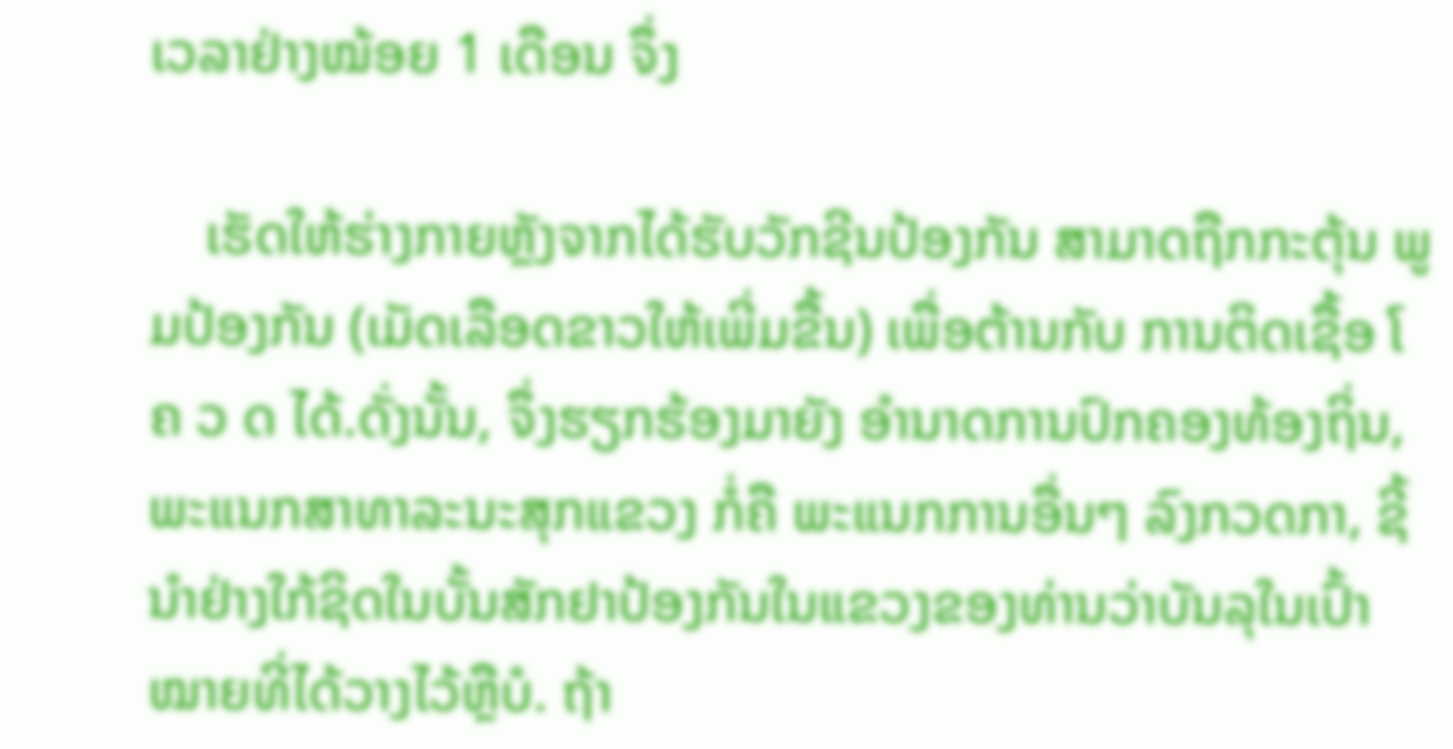ເວລາຢ່າງໝ້ອຍ 1 ເດືອນ ຈຶ່ງ

    ເຮັດໃຫ້ຮ່າງກາຍຫຼັງຈາກໄດ້ຮັບວັກຊີນປ້ອງກັນ ສາມາດຖືກກະຕຸ້ນ ພູມປ້ອງກັນ (ເມັດເລືອດຂາວໃຫ້ເພີ່ມຂື້ນ) ເພື່ອຕ້ານກັບ ການຕິດເຊື້ອ ໂ ຄ ວ ດ ໄດ້.ດັ່ງນັ້ນ, ຈຶ່ງຮຽກຮ້ອງມາຍັງ ອໍານາດການປົກຄອງທ້ອງຖິ່ນ, ພະແນກສາທາລະນະສຸກແຂວງ ກໍ່ຄື ພະແນກການອື່ນໆ ລົງກວດກາ, ຊີ້ນໍາຢ່າງໃກ້ຊິດໃນບັ້ນສັກຢາປ້ອງກັນໃນແຂວງຂອງທ່ານວ່າບັນລຸໃນເປົ້າໝາຍທີ່ໄດ້ວາງໄວ້ຫຼືບໍ. ຖ້າ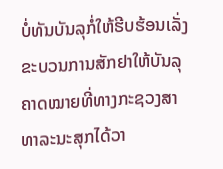ບໍ່ທັນບັນລຸກໍ່ໃຫ້ຮີບຮ້ອນເລັ່ງຂະບວນການສັກຢາໃຫ້ບັນລຸຄາດໝາຍທີ່ທາງກະຊວງສາທາລະນະສຸກໄດ້ວາ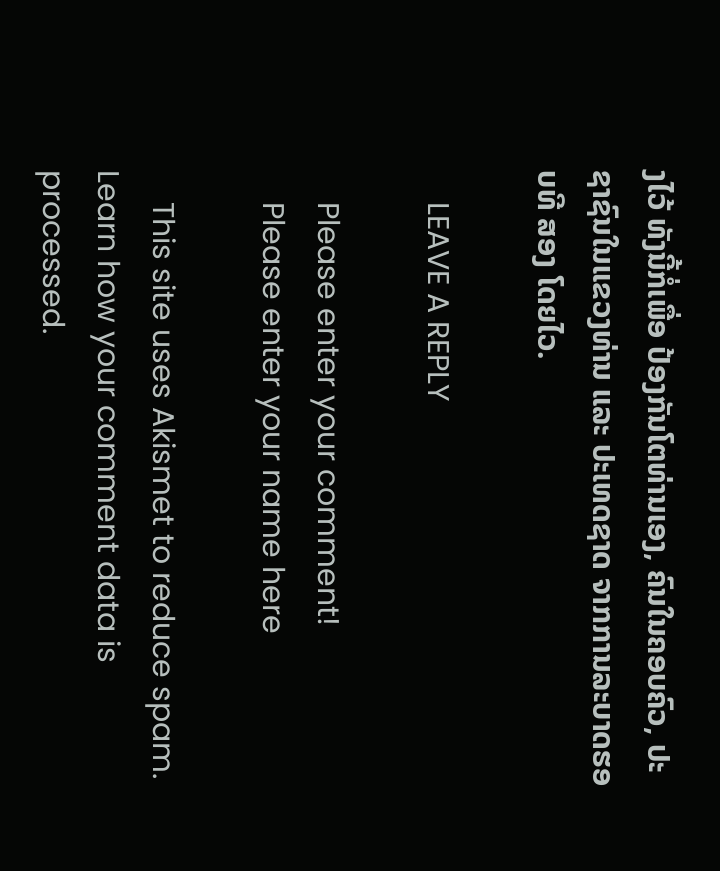ງໄວ້ ທັງນີ້ກໍ່ເພື່ອ ປ້ອງກັນໂຕທ່ານເອງ, ຄົນໃນຄອບຄົວ, ປະຊາຊົນໃນແຂວງທ່ານ ແລະ ປະເທດຊາດ ຈາກການລະບາດຮອບທີ ສອງ ໂດຍໄວ.

    LEAVE A REPLY

    Please enter your comment!
    Please enter your name here

    This site uses Akismet to reduce spam. Learn how your comment data is processed.